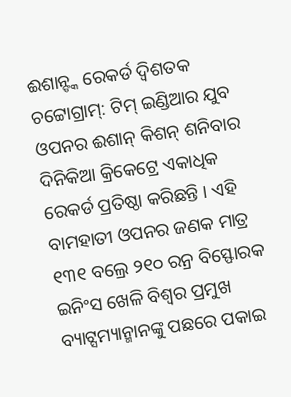ଈଶାନ୍ଙ୍କ ରେକର୍ଡ ଦ୍ୱିଶତକ
ଚଟ୍ଟୋଗ୍ରାମ୍: ଟିମ୍ ଇଣ୍ଡିଆର ଯୁବ ଓପନର ଈଶାନ୍ କିଶନ୍ ଶନିବାର ଦିନିକିଆ କ୍ରିକେଟ୍ରେ ଏକାଧିକ ରେକର୍ଡ ପ୍ରତିଷ୍ଠା କରିଛନ୍ତି । ଏହି ବାମହାତୀ ଓପନର ଜଣକ ମାତ୍ର ୧୩୧ ବଲ୍ରେ ୨୧୦ ରନ୍ର ବିସ୍ଫୋରକ ଇନିଂସ ଖେଳି ବିଶ୍ୱର ପ୍ରମୁଖ ବ୍ୟାଟ୍ସମ୍ୟାନ୍ମାନଙ୍କୁ ପଛରେ ପକାଇ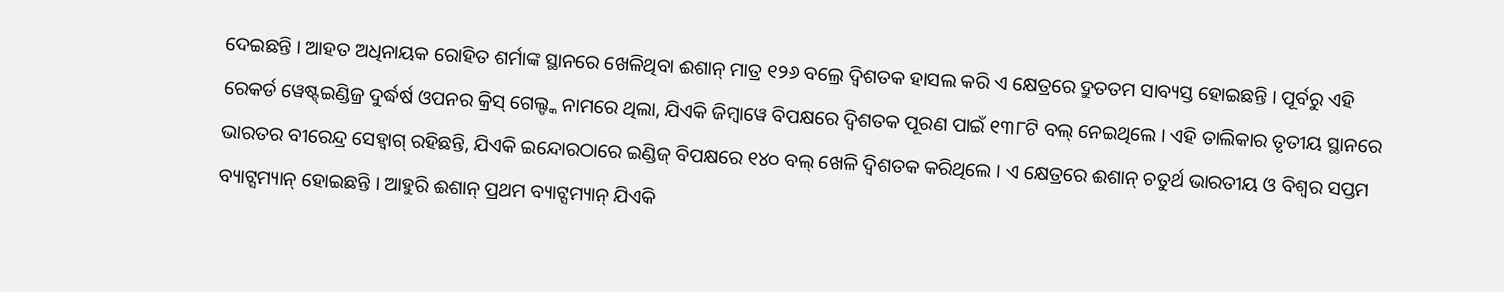ଦେଇଛନ୍ତି । ଆହତ ଅଧିନାୟକ ରୋହିତ ଶର୍ମାଙ୍କ ସ୍ଥାନରେ ଖେଳିଥିବା ଈଶାନ୍ ମାତ୍ର ୧୨୬ ବଲ୍ରେ ଦ୍ୱିଶତକ ହାସଲ କରି ଏ କ୍ଷେତ୍ରରେ ଦ୍ରୁତତମ ସାବ୍ୟସ୍ତ ହୋଇଛନ୍ତି । ପୂର୍ବରୁ ଏହି ରେକର୍ଡ ୱେଷ୍ଟ୍ଇଣ୍ଡିଜ୍ର ଦୁର୍ଦ୍ଧର୍ଷ ଓପନର କ୍ରିସ୍ ଗେଲ୍ଙ୍କ ନାମରେ ଥିଲା, ଯିଏକି ଜିମ୍ବାୱେ ବିପକ୍ଷରେ ଦ୍ୱିଶତକ ପୂରଣ ପାଇଁ ୧୩୮ଟି ବଲ୍ ନେଇଥିଲେ । ଏହି ତାଲିକାର ତୃତୀୟ ସ୍ଥାନରେ ଭାରତର ବୀରେନ୍ଦ୍ର ସେହ୍ୱାଗ୍ ରହିଛନ୍ତି, ଯିଏକି ଇନ୍ଦୋରଠାରେ ଇଣ୍ଡିଜ୍ ବିପକ୍ଷରେ ୧୪୦ ବଲ୍ ଖେଳି ଦ୍ୱିଶତକ କରିଥିଲେ । ଏ କ୍ଷେତ୍ରରେ ଈଶାନ୍ ଚତୁର୍ଥ ଭାରତୀୟ ଓ ବିଶ୍ୱର ସପ୍ତମ ବ୍ୟାଟ୍ସମ୍ୟାନ୍ ହୋଇଛନ୍ତି । ଆହୁରି ଈଶାନ୍ ପ୍ରଥମ ବ୍ୟାଟ୍ସମ୍ୟାନ୍ ଯିଏକି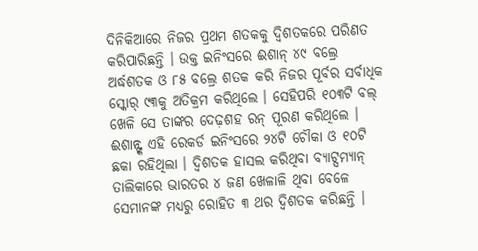ଦିନିକିଆରେ ନିଜର ପ୍ରଥମ ଶତକକୁ ଦ୍ୱିଶତକରେ ପରିଣତ କରିପାରିଛନ୍ତି । ଉକ୍ତ ଇନିଂସରେ ଈଶାନ୍ ୪୯ ବଲ୍ରେ ଅର୍ଦ୍ଧଶତକ ଓ ୮୫ ବଲ୍ରେ ଶତକ କରି ନିଜର ପୂର୍ବର ସର୍ବାଧିକ ସ୍କୋର୍ ୯୩କୁ ଅତିକ୍ରମ କରିଥିଲେ । ସେହିପରି ୧୦୩ଟି ବଲ୍ ଖେଳି ସେ ତାଙ୍କର ଦେଢ଼ଶହ ରନ୍ ପୂରଣ କରିଥିଲେ । ଈଶାନ୍ଙ୍କ ଏହି ରେକର୍ଡ ଇନିଂସରେ ୨୪ଟି ଚୌକା ଓ ୧୦ଟି ଛକା ରହିଥିଲା । ଦ୍ୱିଶତକ ହାସଲ କରିଥିବା ବ୍ୟାଟ୍ସମ୍ୟାନ୍ ତାଲିକାରେ ଭାରତର ୪ ଜଣ ଖେଳାଳି ଥିବା ବେଳେ ସେମାନଙ୍କ ମଧ୍ୟରୁ ରୋହିତ ୩ ଥର ଦ୍ୱିଶତକ କରିଛନ୍ତି ।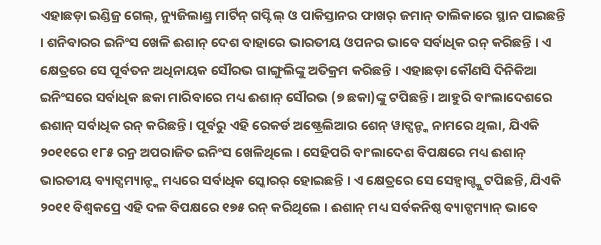ଏହାଛଡ଼ା ଇଣ୍ଡିଜ୍ର ଗେଲ୍, ନ୍ୟୁଜିଲାଣ୍ଡ୍ର ମାର୍ଟିନ୍ ଗପ୍ଟିଲ୍ ଓ ପାକିସ୍ତାନର ଫାଖର୍ ଜମାନ୍ ତାଲିକାରେ ସ୍ଥାନ ପାଇଛନ୍ତି । ଶନିବାରର ଇନିଂସ ଖେଳି ଈଶାନ୍ ଦେଶ ବାହାରେ ଭାରତୀୟ ଓପନର ଭାବେ ସର୍ବାଧିକ ରନ୍ କରିଛନ୍ତି । ଏ କ୍ଷେତ୍ରରେ ସେ ପୂର୍ବତନ ଅଧିନାୟକ ସୌରଭ ଗାଙ୍ଗୁଲିଙ୍କୁ ଅତିକ୍ରମ କରିଛନ୍ତି । ଏହାଛଡ଼ା କୌଣସି ଦିନିକିଆ ଇନିଂସରେ ସର୍ବାଧିକ ଛକା ମାରିବାରେ ମଧ୍ୟ ଈଶାନ୍ ସୌରଭ (୭ ଛକା)ଙ୍କୁ ଟପିଛନ୍ତି । ଆହୁରି ବାଂଲାଦେଶରେ ଈଶାନ୍ ସର୍ବାଧିକ ରନ୍ କରିଛନ୍ତି । ପୂର୍ବରୁ ଏହି ରେକର୍ଡ ଅଷ୍ଟ୍ରେଲିଆର ଶେନ୍ ୱାଟ୍ସନ୍ଙ୍କ ନାମରେ ଥିଲା, ଯିଏକି ୨୦୧୧ରେ ୧୮୫ ରନ୍ର ଅପରାଜିତ ଇନିଂସ ଖେଳିଥିଲେ । ସେହିପରି ବାଂଲାଦେଶ ବିପକ୍ଷରେ ମଧ୍ୟ ଈଶାନ୍ ଭାରତୀୟ ବ୍ୟାଟ୍ସମ୍ୟାନ୍ଙ୍କ ମଧ୍ୟରେ ସର୍ବାଧିକ ସ୍କୋରର୍ ହୋଇଛନ୍ତି । ଏ କ୍ଷେତ୍ରରେ ସେ ସେହ୍ୱାଗ୍ଙ୍କୁ ଟପିଛନ୍ତି, ଯିଏକି ୨୦୧୧ ବିଶ୍ୱକପ୍ରେ ଏହି ଦଳ ବିପକ୍ଷରେ ୧୭୫ ରନ୍ କରିଥିଲେ । ଈଶାନ୍ ମଧ୍ୟ ସର୍ବକନିଷ୍ଠ ବ୍ୟାଟ୍ସମ୍ୟାନ୍ ଭାବେ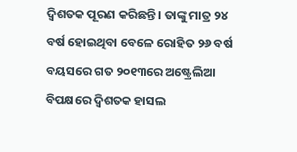ଦ୍ୱିଶତକ ପୂରଣ କରିଛନ୍ତି । ତାଙ୍କୁ ମାତ୍ର ୨୪ ବର୍ଷ ହୋଇଥିବା ବେଳେ ରୋହିତ ୨୬ ବର୍ଷ ବୟସରେ ଗତ ୨୦୧୩ରେ ଅଷ୍ଟ୍ରେଲିଆ ବିପକ୍ଷରେ ଦ୍ୱିଶତକ ହାସଲ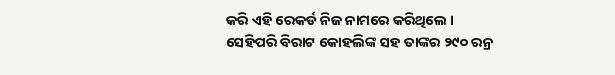କରି ଏହି ରେକର୍ଡ ନିଜ ନାମରେ କରିଥିଲେ । ସେହିପରି ବିରାଟ କୋହଲିଙ୍କ ସହ ତାଙ୍କର ୨୯୦ ରନ୍ର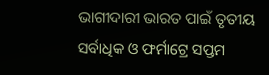ଭାଗୀଦାରୀ ଭାରତ ପାଇଁ ତୃତୀୟ ସର୍ବାଧିକ ଓ ଫର୍ମାଟ୍ରେ ସପ୍ତମ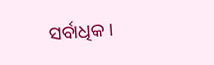ସର୍ବାଧିକ ।